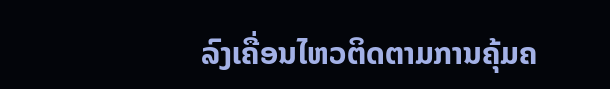ລົງເຄື່ອນໄຫວຕິດຕາມການຄຸ້ມຄ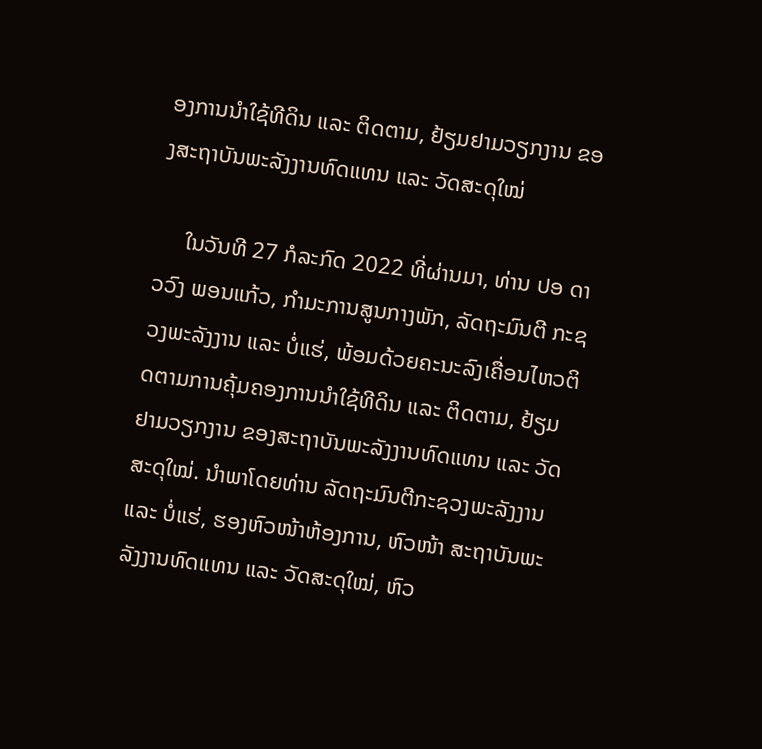ອງການນຳໃຊ້ທີດິນ ແລະ ຕິດຕາມ, ຢ້ຽມຢາມວຽກງານ ຂອງສະຖາບັນພະລັງງານທົດແທນ ແລະ ວັດສະດຸໃໝ່

     ໃນວັນທີ 27 ກໍລະກົດ 2022 ທີ່ຜ່ານມາ, ທ່ານ ປອ ດາວວົງ ພອນແກ້ວ, ກຳມະການສູນກາງພັກ, ລັດຖະມົນຕີ ກະຊວງພະລັງງານ ແລະ ບໍ່ແຮ່, ພ້ອມດ້ວຍຄະນະລົງເຄື່ອນໄຫວຕິດຕາມການຄຸ້ມຄອງການນຳໃຊ້ທີດິນ ແລະ ຕິດຕາມ, ຢ້ຽມຢາມວຽກງານ ຂອງສະຖາບັນພະລັງງານທົດແທນ ແລະ ວັດສະດຸໃໝ່. ນຳພາໂດຍທ່ານ ລັດຖະມົນຕີກະຊວງພະລັງງານ ແລະ ບໍ່ແຮ່, ຮອງຫົວໜ້າຫ້ອງການ, ຫົວໜ້າ ສະຖາບັນພະລັງງານທົດແທນ ແລະ ວັດສະດຸໃໝ່, ຫົວ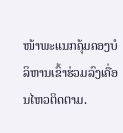ໜ້າພະແນກຄຸ້ມຄອງບໍລິຫານເຂົ້າຮ່ວມລົງເຄື່ອນໄຫວຕິດຕາມ.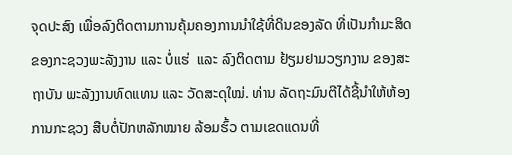ຈຸດປະສົງ ເພື່ອລົງຕິດຕາມການຄຸ້ມຄອງການນຳໃຊ້ທີ່ດິນຂອງລັດ ທີ່ເປັນກຳມະສິດຂອງກະຊວງພະລັງງານ ແລະ ບໍ່ແຮ່  ແລະ ລົງຕິດຕາມ ຢ້ຽມຢາມວຽກງານ ຂອງສະຖາບັນ ພະລັງງານທົດແທນ ແລະ ວັດສະດຸໃໝ່. ທ່ານ ລັດຖະມົນຕີໄດ້ຊີ້ນຳໃຫ້ຫ້ອງການກະຊວງ ສືບຕໍ່ປັກຫລັກໝາຍ ລ້ອມຮົ້ວ ຕາມເຂດແດນທີ່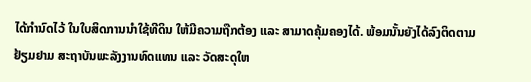ໄດ້ກຳນົດໄວ້ ໃນໃບສິດການນຳໃຊ້ທີດິນ ໃຫ້ມີຄວາມຖືກຕ້ອງ ແລະ ສາມາດຄຸ້ມຄອງໄດ້. ພ້ອມນັ້ນຍັງໄດ້ລົງຕິດຕາມ ຢ້ຽມຢາມ ສະຖາບັນພະລັງງານທົດແທນ ແລະ ວັດສະດຸໃຫ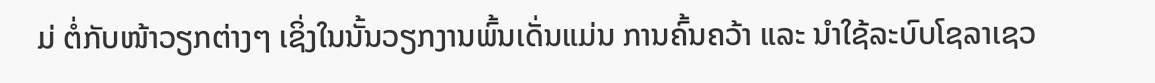ມ່ ຕໍ່ກັບໜ້າວຽກຕ່າງໆ ເຊິ່ງໃນນັ້ນວຽກງານພົ້ນເດັ່ນແມ່ນ ການຄົ້ນຄວ້າ ແລະ ນຳໃຊ້ລະບົບໂຊລາເຊວ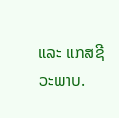ແລະ ແກສຊີວະພາບ.